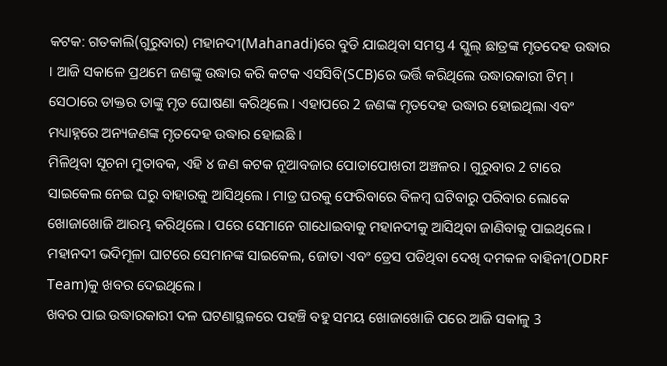କଟକ: ଗତକାଲି(ଗୁରୁବାର) ମହାନଦୀ(Mahanadi)ରେ ବୁଡି ଯାଇଥିବା ସମସ୍ତ 4 ସ୍କୁଲ୍ ଛାତ୍ରଙ୍କ ମୃତଦେହ ଉଦ୍ଧାର । ଆଜି ସକାଳେ ପ୍ରଥମେ ଜଣଙ୍କୁ ଉଦ୍ଧାର କରି କଟକ ଏସସିବି(SCB)ରେ ଭର୍ତ୍ତି କରିଥିଲେ ଉଦ୍ଧାରକାରୀ ଟିମ୍ । ସେଠାରେ ଡାକ୍ତର ତାଙ୍କୁ ମୃତ ଘୋଷଣା କରିଥିଲେ । ଏହାପରେ 2 ଜଣଙ୍କ ମୃତଦେହ ଉଦ୍ଧାର ହୋଇଥିଲା ଏବଂ ମଧ୍ୟାହ୍ନରେ ଅନ୍ୟଜଣଙ୍କ ମୃତଦେହ ଉଦ୍ଧାର ହୋଇଛି ।
ମିଳିଥିବା ସୂଚନା ମୁତାବକ, ଏହି ୪ ଜଣ କଟକ ନୂଆବଜାର ପୋତାପୋଖରୀ ଅଞ୍ଚଳର । ଗୁରୁବାର 2 ଟାରେ ସାଇକେଲ ନେଇ ଘରୁ ବାହାରକୁ ଆସିଥିଲେ । ମାତ୍ର ଘରକୁ ଫେରିବାରେ ବିଳମ୍ବ ଘଟିବାରୁ ପରିବାର ଲୋକେ ଖୋଜାଖୋଜି ଆରମ୍ଭ କରିଥିଲେ । ପରେ ସେମାନେ ଗାଧୋଇବାକୁ ମହାନଦୀକୁ ଆସିଥିବା ଜାଣିବାକୁ ପାଇଥିଲେ । ମହାନଦୀ ଭଦିମୂଳା ଘାଟରେ ସେମାନଙ୍କ ସାଇକେଲ, ଜୋତା ଏବଂ ଡ୍ରେସ ପଡିଥିବା ଦେଖି ଦମକଳ ବାହିନୀ(ODRF Team)କୁ ଖବର ଦେଇଥିଲେ ।
ଖବର ପାଇ ଉଦ୍ଧାରକାରୀ ଦଳ ଘଟଣାସ୍ଥଳରେ ପହଞ୍ଚି ବହୁ ସମୟ ଖୋଜାଖୋଜି ପରେ ଆଜି ସକାଳୁ 3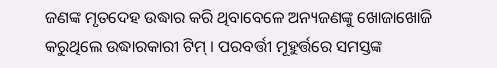ଜଣଙ୍କ ମୃତଦେହ ଉଦ୍ଧାର କରି ଥିବାବେଳେ ଅନ୍ୟଜଣଙ୍କୁ ଖୋଜାଖୋଜି କରୁଥିଲେ ଉଦ୍ଧାରକାରୀ ଟିମ୍ । ପରବର୍ତ୍ତୀ ମୂହୁର୍ତ୍ତରେ ସମସ୍ତଙ୍କ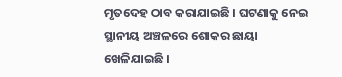ମୃତଦେହ ଠାବ କରାଯାଇଛି । ଘଟଣାକୁ ନେଇ ସ୍ଥାନୀୟ ଅଞ୍ଚଳରେ ଶୋକର ଛାୟା ଖେଳିଯାଇଛି ।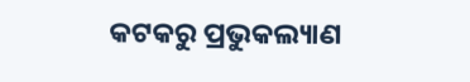କଟକରୁ ପ୍ରଭୁକଲ୍ୟାଣ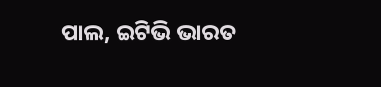ପାଲ, ଇଟିଭି ଭାରତ